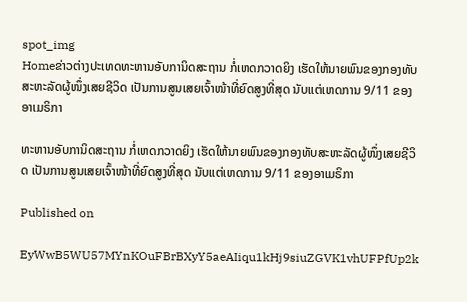spot_img
Homeຂ່າວຕ່າງປະເທດທະຫານອັບການິດສະຖານ ກໍ່ເຫດກວາດຍິງ ເຮັດໃຫ້ນາຍພົນຂອງກອງທັບສະຫະລັດຜູ້ໜຶ່ງເສຍຊີວິດ ເປັນການສູນເສຍເຈົ້າໜ້າທີ່ຍົດສູງທີ່ສຸດ ນັບແຕ່ເຫດການ 9/11 ຂອງອາເມຣິກາ

ທະຫານອັບການິດສະຖານ ກໍ່ເຫດກວາດຍິງ ເຮັດໃຫ້ນາຍພົນຂອງກອງທັບສະຫະລັດຜູ້ໜຶ່ງເສຍຊີວິດ ເປັນການສູນເສຍເຈົ້າໜ້າທີ່ຍົດສູງທີ່ສຸດ ນັບແຕ່ເຫດການ 9/11 ຂອງອາເມຣິກາ

Published on

EyWwB5WU57MYnKOuFBrBXyY5aeAIiqu1kHj9siuZGVK1vhUFPfUp2k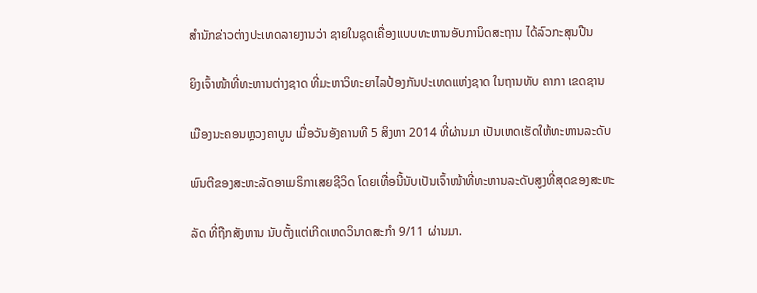ສຳນັກຂ່າວຕ່າງປະເທດລາຍງານວ່າ ຊາຍໃນຊຸດເຄື່ອງແບບທະຫານອັບການິດສະຖານ ໄດ້ລົວກະສຸນປືນ

ຍິງເຈົ້າໜ້າທີ່ທະຫານຕ່າງຊາດ ທີ່ມະຫາວິທະຍາໄລປ້ອງກັນປະເທດແຫ່ງຊາດ ໃນຖານທັບ ຄາກາ ເຂດຊານ

ເມືອງນະຄອນຫຼວງຄາບູນ ເມື່ອວັນອັງຄານທີ 5 ສິງຫາ 2014 ທີ່ຜ່ານມາ ເປັນເຫດເຮັດໃຫ້ທະຫານລະດັບ

ພົນຕີຂອງສະຫະລັດອາເມຣິກາເສຍຊີວິດ ໂດຍເທື່ອນີ້ນັບເປັນເຈົ້າໜ້າທີ່ທະຫານລະດັບສູງທີ່ສຸດຂອງສະຫະ

ລັດ ທີ່ຖືກສັງຫານ ນັບຕັ້ງແຕ່ເກີດເຫດວິນາດສະກຳ 9/11 ຜ່ານມາ.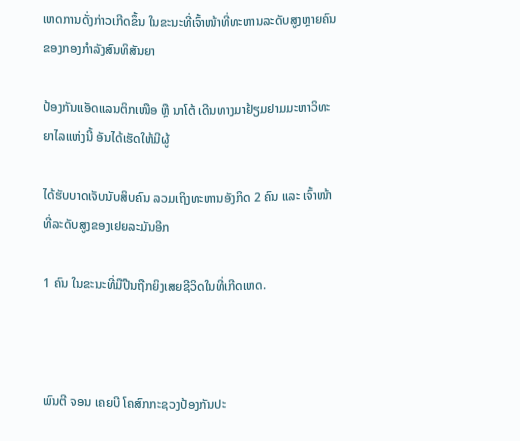ເຫດການດັ່ງກ່າວເກີດຂຶ້ນ ໃນຂະນະທີ່ເຈົ້າໜ້າທີ່ທະຫານລະດັບສູງຫຼາຍຄົນ ຂອງກອງກຳລັງສົນທິສັນຍາ

ປ້ອງກັນແອັດແລນຕິກເໜືອ ຫຼື ນາໂຕ້ ເດີນທາງມາຢ້ຽມຢາມມະຫາວິທະຍາໄລແຫ່ງນີ້ ອັນໄດ້ເຮັດໃຫ້ມີຜູ້

ໄດ້ຮັບບາດເຈັບນັບສິບຄົນ ລວມເຖິງທະຫານອັງກິດ 2 ຄົນ ແລະ ເຈົ້າໜ້າທີ່ລະດັບສູງຂອງເຢຍລະມັນອີກ

1 ຄົນ ໃນຂະນະທີ່ມືປືນຖືກຍິງເສຍຊີວິດໃນທີ່ເກີດເຫດ.



ພົນຕີ ຈອນ ເຄຍບີ ໂຄສົກກະຊວງປ້ອງກັນປະ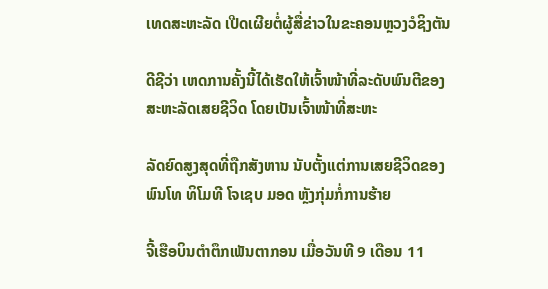ເທດສະຫະລັດ ເປີດເຜີຍຕໍ່ຜູ້ສື່ຂ່າວໃນຂະຄອນຫຼວງວໍຊິງຕັນ

ດີຊີວ່າ ເຫດການຄັ້ງນີ້ໄດ້ເຮັດໃຫ້ເຈົ້າໜ້າທີ່ລະດັບພົນຕີຂອງສະຫະລັດເສຍຊີວິດ ໂດຍເປັນເຈົ້າໜ້າທີ່ສະຫະ

ລັດຍົດສູງສຸດທີ່ຖືກສັງຫານ ນັບຕັ້ງແຕ່ການເສຍຊີວິດຂອງ ພົນໂທ ທິໂມທີ ໂຈເຊບ ມອດ ຫຼັງກຸ່ມກໍ່ການຮ້າຍ

ຈີ້ເຮືອບິນຕຳຕຶກເພັນຕາກອນ ເມື່ອວັນທີ 9 ເດືອນ 11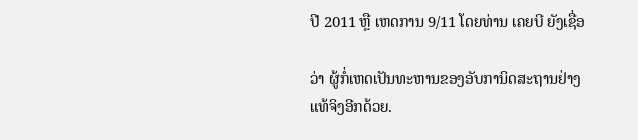ປີ 2011 ຫຼື ເຫດການ 9/11 ໂດຍທ່ານ ເຄຍບີ ຍັງເຊື່ອ

ວ່າ ຜູ້ກໍ່ເຫດເປັນທະຫານຂອງອັບການິດສະຖານຢ່າງແທ້ຈິງອີກດ້ວຍ.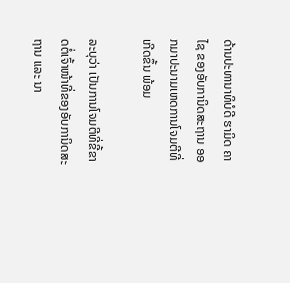ດ້ານປະທານາທິບໍດີ ຮາມິດ ຄາໄຊ ຂອງອັບການິດສະຖານ ອອກມາປະນາມເຫດການໂຈມຕີທີ່ເກີດຂຶ້ນ ພ້ອມ

ລະບຸວ່າ ເປັນການໂຈມຕີທີ່ຂີ້ຂາດຕໍ່ເຈົ້າໜ້າທີ່ຂອງອັບການິດສະຖານ ແລະ ນາ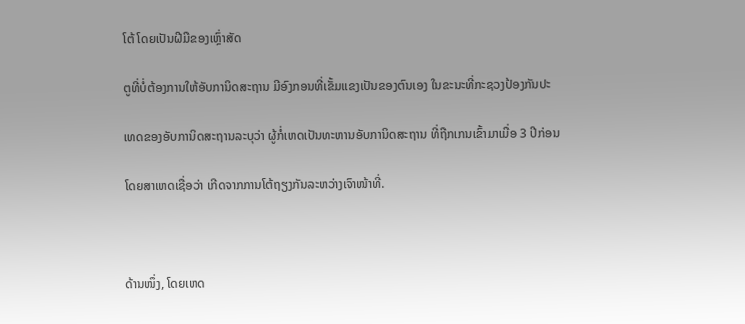ໂຕ້ ໂດຍເປັນຝີມືຂອງເຫຼົ່າສັດ

ຕູທີ່ບໍ່ຕ້ອງການໃຫ້ອັບການິດສະຖານ ມີອົງກອນທີ່ເຂັ້ມແຂງເປັນຂອງຕົນເອງ ໃນຂະນະທີ່ກະຊວງປ້ອງກັນປະ

ເທດຂອງອັບການິດສະຖານລະບຸວ່າ ຜູ້ກໍ່ເຫດເປັນທະຫານອັບການິດສະຖານ ທີ່ຖືກເກນເຂົ້າມາເມື່ອ 3 ປີກ່ອນ

ໂດຍສາເຫດເຊື່ອວ່າ ເກີດຈາກການໂຕ້ຖຽງກັນລະຫວ່າງເຈົາໜ້າທີ່.



ດ້ານໜຶ່ງ, ໂດຍເຫດ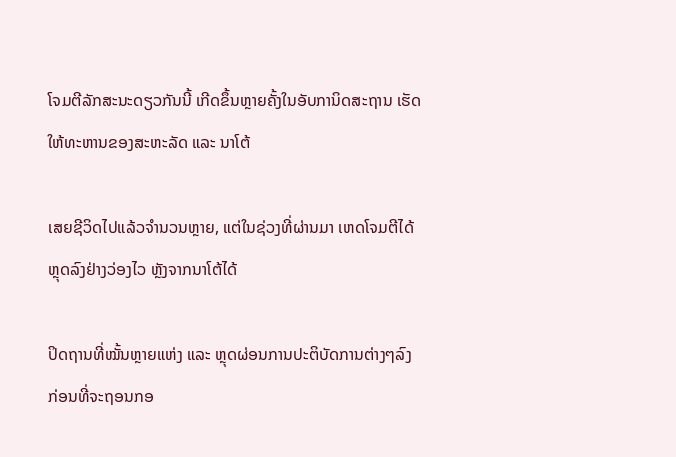ໂຈມຕີລັກສະນະດຽວກັນນີ້ ເກີດຂຶ້ນຫຼາຍຄັ້ງໃນອັບການິດສະຖານ ເຮັດໃຫ້ທະຫານຂອງສະຫະລັດ ແລະ ນາໂຕ້

ເສຍຊີວິດໄປແລ້ວຈຳນວນຫຼາຍ, ແຕ່ໃນຊ່ວງທີ່ຜ່ານມາ ເຫດໂຈມຕີໄດ້ຫຼຸດລົງຢ່າງວ່ອງໄວ ຫຼັງຈາກນາໂຕ້ໄດ້

ປິດຖານທີ່ໝັ້ນຫຼາຍແຫ່ງ ແລະ ຫຼຸດຜ່ອນການປະຕິບັດການຕ່າງໆລົງ ກ່ອນທີ່ຈະຖອນກອ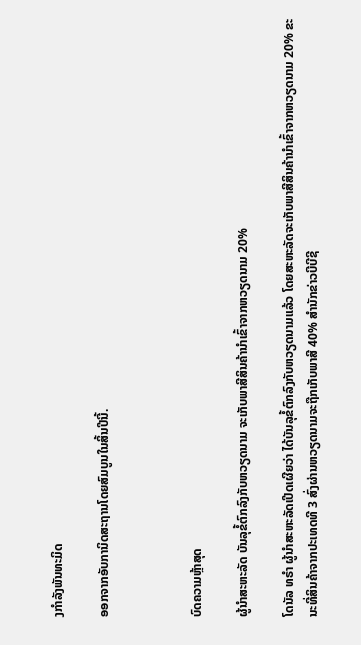ງກຳລັງພັນທະມິດ

ອອກຈາກອັບການິດສະຖານໂດຍສົມບູນໃນສິ້ນປີນີ້.



ບົດຄວາມຫຼ້າສຸດ

ຜູ້ນຳສະຫະລັດ ບັນລຸຂໍ້ຕົກລົງກັບຫວຽດນາມ ຈະເກັບພາສີສິນຄ້ານຳເຂົ້າຈາກຫວຽດນາມ 20%

ໂດນັລ ທຣຳ ຜູ້ນຳສະຫະລັດເປີດເຜີຍວ່າ ໄດ້ບັນລຸຂໍ້ຕົກລົງກັບຫວຽດນາມແລ້ວ ໂດຍສະຫະລັດຈະເກັບພາສີສິນຄ້ານຳເຂົ້າຈາກຫວຽດນາມ 20% ຂະນະທີ່ສິນຄ້າຈາກປະເທດທີ 3 ສົ່ງຜ່ານຫວຽດນາມຈະຖືກເກັບພາສີ 40% ສຳນັກຂ່າວບີບີຊີ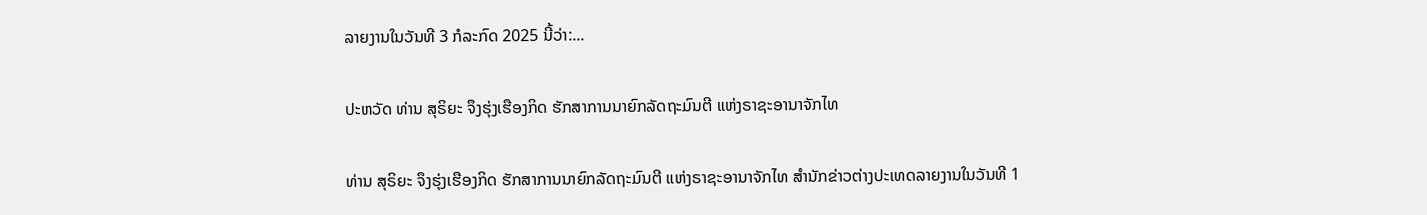ລາຍງານໃນວັນທີ 3 ກໍລະກົດ 2025 ນີ້ວ່າ:...

ປະຫວັດ ທ່ານ ສຸຣິຍະ ຈຶງຮຸ່ງເຮືອງກິດ ຮັກສາການນາຍົກລັດຖະມົນຕີ ແຫ່ງຣາຊະອານາຈັກໄທ

ທ່ານ ສຸຣິຍະ ຈຶງຮຸ່ງເຮືອງກິດ ຮັກສາການນາຍົກລັດຖະມົນຕີ ແຫ່ງຣາຊະອານາຈັກໄທ ສຳນັກຂ່າວຕ່າງປະເທດລາຍງານໃນວັນທີ 1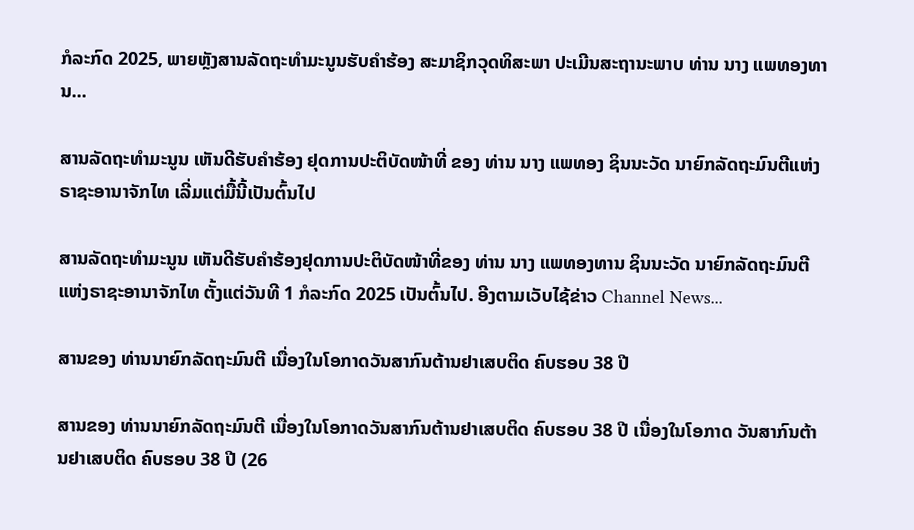ກໍລະກົດ 2025, ພາຍຫຼັງສານລັດຖະທຳມະນູນຮັບຄຳຮ້ອງ ສະມາຊິກວຸດທິສະພາ ປະເມີນສະຖານະພາບ ທ່ານ ນາງ ແພທອງທານ...

ສານລັດຖະທຳມະນູນ ເຫັນດີຮັບຄຳຮ້ອງ ຢຸດການປະຕິບັດໜ້າທີ່ ຂອງ ທ່ານ ນາງ ແພທອງ ຊິນນະວັດ ນາຍົກລັດຖະມົນຕີແຫ່ງຣາຊະອານາຈັກໄທ ເລີ່ມແຕ່ມື້ນີ້ເປັນຕົ້ນໄປ

ສານລັດຖະທຳມະນູນ ເຫັນດີຮັບຄຳຮ້ອງຢຸດການປະຕິບັດໜ້າທີ່ຂອງ ທ່ານ ນາງ ແພທອງທານ ຊິນນະວັດ ນາຍົກລັດຖະມົນຕີແຫ່ງຣາຊະອານາຈັກໄທ ຕັ້ງແຕ່ວັນທີ 1 ກໍລະກົດ 2025 ເປັນຕົ້ນໄປ. ອີງຕາມເວັບໄຊ້ຂ່າວ Channel News...

ສານຂອງ ທ່ານນາຍົກລັດຖະມົນຕີ ເນື່ອງໃນໂອກາດວັນສາກົນຕ້ານຢາເສບຕິດ ຄົບຮອບ 38 ປີ

ສານຂອງ ທ່ານນາຍົກລັດຖະມົນຕີ ເນື່ອງໃນໂອກາດວັນສາກົນຕ້ານຢາເສບຕິດ ຄົບຮອບ 38 ປີ ເນື່ອງໃນໂອກາດ ວັນສາກົນຕ້ານຢາເສບຕິດ ຄົບຮອບ 38 ປີ (26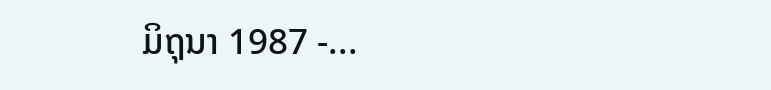ມິຖຸນາ 1987 -...